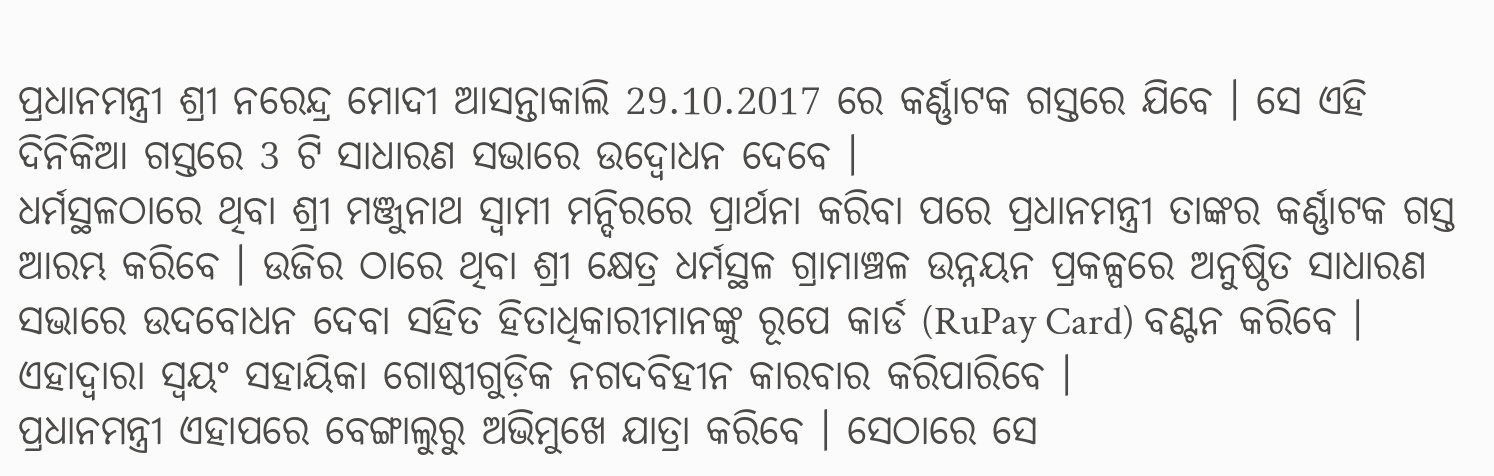ପ୍ରଧାନମନ୍ତ୍ରୀ ଶ୍ରୀ ନରେନ୍ଦ୍ର ମୋଦୀ ଆସନ୍ତାକାଲି 29.10.2017 ରେ କର୍ଣ୍ଣାଟକ ଗସ୍ତରେ ଯିବେ । ସେ ଏହି ଦିନିକିଆ ଗସ୍ତରେ 3 ଟି ସାଧାରଣ ସଭାରେ ଉଦ୍ବୋଧନ ଦେବେ ।
ଧର୍ମସ୍ଥଳଠାରେ ଥିବା ଶ୍ରୀ ମଞ୍ଜୁନାଥ ସ୍ୱାମୀ ମନ୍ଦିରରେ ପ୍ରାର୍ଥନା କରିବା ପରେ ପ୍ରଧାନମନ୍ତ୍ରୀ ତାଙ୍କର କର୍ଣ୍ଣାଟକ ଗସ୍ତ ଆରମ୍ଭ କରିବେ । ଉଜିର ଠାରେ ଥିବା ଶ୍ରୀ କ୍ଷେତ୍ର ଧର୍ମସ୍ଥଳ ଗ୍ରାମାଞ୍ଚଳ ଉନ୍ନୟନ ପ୍ରକଳ୍ପରେ ଅନୁଷ୍ଠିତ ସାଧାରଣ ସଭାରେ ଉଦବୋଧନ ଦେବା ସହିତ ହିତାଧିକାରୀମାନଙ୍କୁ ରୂପେ କାର୍ଡ (RuPay Card) ବଣ୍ଟନ କରିବେ । ଏହାଦ୍ୱାରା ସ୍ୱୟଂ ସହାୟିକା ଗୋଷ୍ଠୀଗୁଡ଼ିକ ନଗଦବିହୀନ କାରବାର କରିପାରିବେ ।
ପ୍ରଧାନମନ୍ତ୍ରୀ ଏହାପରେ ବେଙ୍ଗାଲୁରୁ ଅଭିମୁଖେ ଯାତ୍ରା କରିବେ । ସେଠାରେ ସେ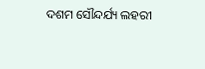ଦଶମ ସୌନ୍ଦର୍ଯ୍ୟ ଲହରୀ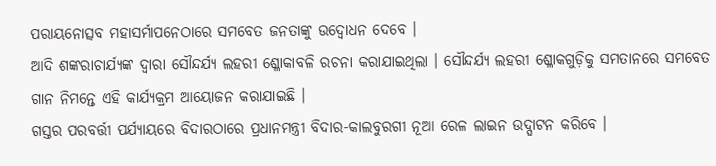ପରାୟନୋତ୍ସବ ମହାସର୍ମାପନେଠାରେ ସମବେତ ଜନତାଙ୍କୁ ଉଦ୍ବୋଧନ ଦେବେ ।
ଆଦି ଶଙ୍କରାଚାର୍ଯ୍ୟଙ୍କ ଦ୍ୱାରା ସୌନ୍ଦର୍ଯ୍ୟ ଲହରୀ ଶ୍ଳୋକାବଳି ରଚନା କରାଯାଇଥିଲା । ସୌନ୍ଦର୍ଯ୍ୟ ଲହରୀ ଶ୍ଳୋକଗୁଡ଼ିକୁ ସମତାନରେ ସମବେତ ଗାନ ନିମନ୍ତେ ଏହି କାର୍ଯ୍ୟକ୍ରମ ଆୟୋଜନ କରାଯାଇଛି ।
ଗସ୍ତର ପରବର୍ତ୍ତୀ ପର୍ଯ୍ୟାୟରେ ବିଦାରଠାରେ ପ୍ରଧାନମନ୍ତ୍ରୀ ବିଦାର-କାଲବୁରଗୀ ନୂଆ ରେଳ ଲାଇନ ଉଦ୍ଘାଟନ କରିବେ ।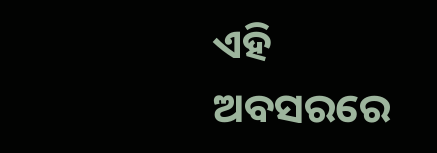ଏହି ଅବସରରେ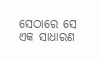ସେଠାରେ ସେ ଏକ ସାଧାରଣ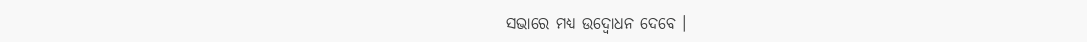ସଭାରେ ମଧ୍ୟ ଉଦ୍ବୋଧନ ଦେବେ ।